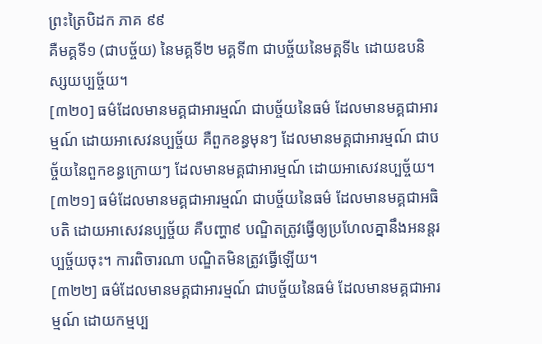ព្រះត្រៃបិដក ភាគ ៩៩
គឺមគ្គទី១ (ជាបច្ច័យ) នៃមគ្គទី២ មគ្គទី៣ ជាបច្ច័យនៃមគ្គទី៤ ដោយឧបនិស្សយប្បច្ច័យ។
[៣២០] ធម៌ដែលមានមគ្គជាអារម្មណ៍ ជាបច្ច័យនៃធម៌ ដែលមានមគ្គជាអារម្មណ៍ ដោយអាសេវនប្បច្ច័យ គឺពួកខន្ធមុនៗ ដែលមានមគ្គជាអារម្មណ៍ ជាបច្ច័យនៃពួកខន្ធក្រោយៗ ដែលមានមគ្គជាអារម្មណ៍ ដោយអាសេវនប្បច្ច័យ។
[៣២១] ធម៌ដែលមានមគ្គជាអារម្មណ៍ ជាបច្ច័យនៃធម៌ ដែលមានមគ្គជាអធិបតិ ដោយអាសេវនប្បច្ច័យ គឺបញ្ហា៩ បណ្ឌិតត្រូវធ្វើឲ្យប្រហែលគ្នានឹងអនន្តរប្បច្ច័យចុះ។ ការពិចារណា បណ្ឌិតមិនត្រូវធ្វើឡើយ។
[៣២២] ធម៌ដែលមានមគ្គជាអារម្មណ៍ ជាបច្ច័យនៃធម៌ ដែលមានមគ្គជាអារម្មណ៍ ដោយកម្មប្ប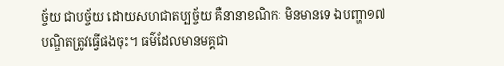ច្ច័យ ជាបច្ច័យ ដោយសហជាតប្បច្ច័យ គឺនានាខណិកៈ មិនមានទេ ឯបញ្ហា១៧ បណ្ឌិតត្រូវធ្វើផងចុះ។ ធម៌ដែលមានមគ្គជា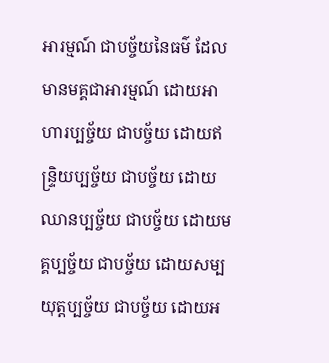អារម្មណ៍ ជាបច្ច័យនៃធម៌ ដែលមានមគ្គជាអារម្មណ៍ ដោយអាហារប្បច្ច័យ ជាបច្ច័យ ដោយឥន្ទ្រិយប្បច្ច័យ ជាបច្ច័យ ដោយឈានប្បច្ច័យ ជាបច្ច័យ ដោយមគ្គប្បច្ច័យ ជាបច្ច័យ ដោយសម្បយុត្តប្បច្ច័យ ជាបច្ច័យ ដោយអ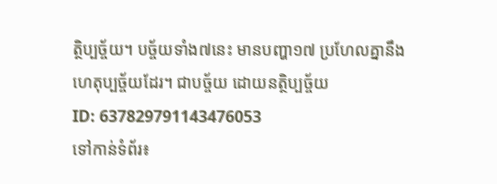ត្ថិប្បច្ច័យ។ បច្ច័យទាំង៧នេះ មានបញ្ហា១៧ ប្រហែលគ្នានឹងហេតុប្បច្ច័យដែរ។ ជាបច្ច័យ ដោយនត្ថិប្បច្ច័យ
ID: 637829791143476053
ទៅកាន់ទំព័រ៖